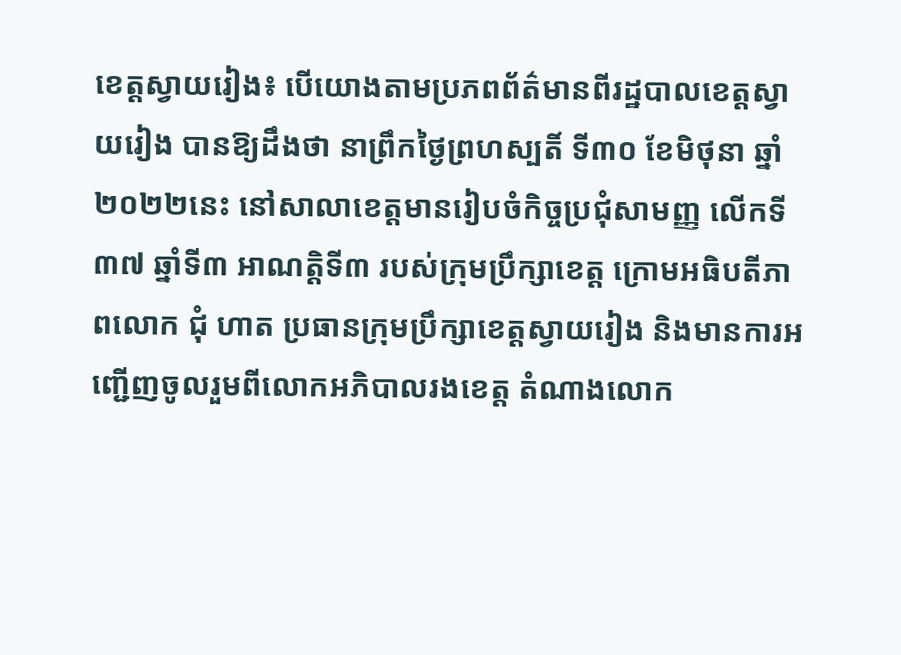ខេត្តស្វាយរៀង៖ បេីយោងតាមប្រភពព័ត៌មានពីរដ្ឋបាលខេត្តស្វាយរៀង បានឱ្យដឹងថា នាព្រឹកថ្ងៃព្រហស្បតិ៍ ទី៣០ ខែមិថុនា ឆ្នាំ២០២២នេះ នៅសាលាខេត្តមានរៀបចំកិច្ចប្រជុំសាមញ្ញ លើកទី ៣៧ ឆ្នាំទី៣ អាណត្តិទី៣ របស់ក្រុមប្រឹក្សាខេត្ត ក្រោមអធិបតីភាពលោក ជុំ ហាត ប្រធានក្រុមប្រឹក្សាខេត្តស្វាយរៀង និងមានការអញ្ជើញចូលរួមពីលោកអភិបាលរងខេត្ត តំណាងលោក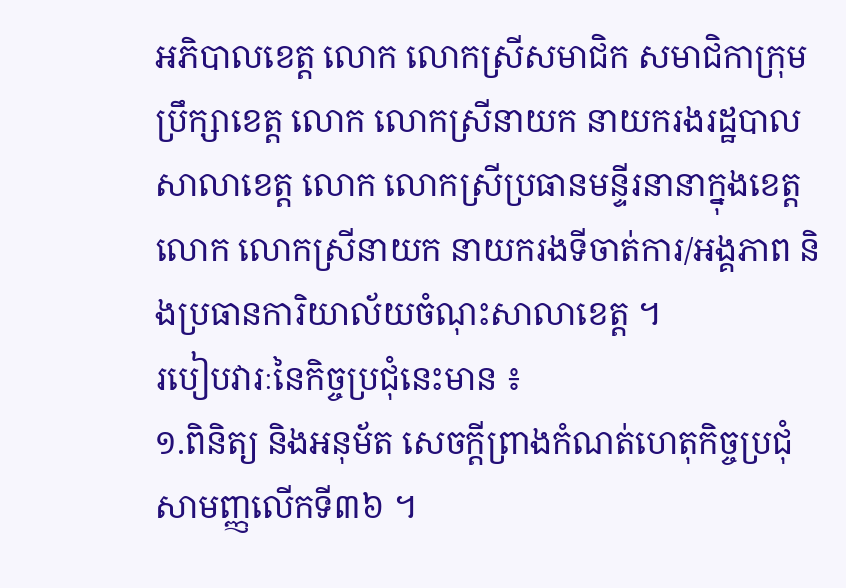អភិបាលខេត្ត លោក លោកស្រីសមាជិក សមាជិកាក្រុមប្រឹក្សាខេត្ត លោក លោកស្រីនាយក នាយករងរដ្ឋបាលសាលាខេត្ត លោក លោកស្រីប្រធានមន្ទីរនានាក្នុងខេត្ត លោក លោកស្រីនាយក នាយករងទីចាត់ការ/អង្គភាព និងប្រធានការិយាល័យចំណុះសាលាខេត្ត ។
របៀបវារៈនៃកិច្ចប្រជុំនេះមាន ៖
១.ពិនិត្យ និងអនុម័ត សេចក្តីព្រាងកំណត់ហេតុកិច្ចប្រជុំសាមញ្ញលើកទី៣៦ ។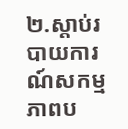២.ស្តាប់របាយការណ៍សកម្មភាពប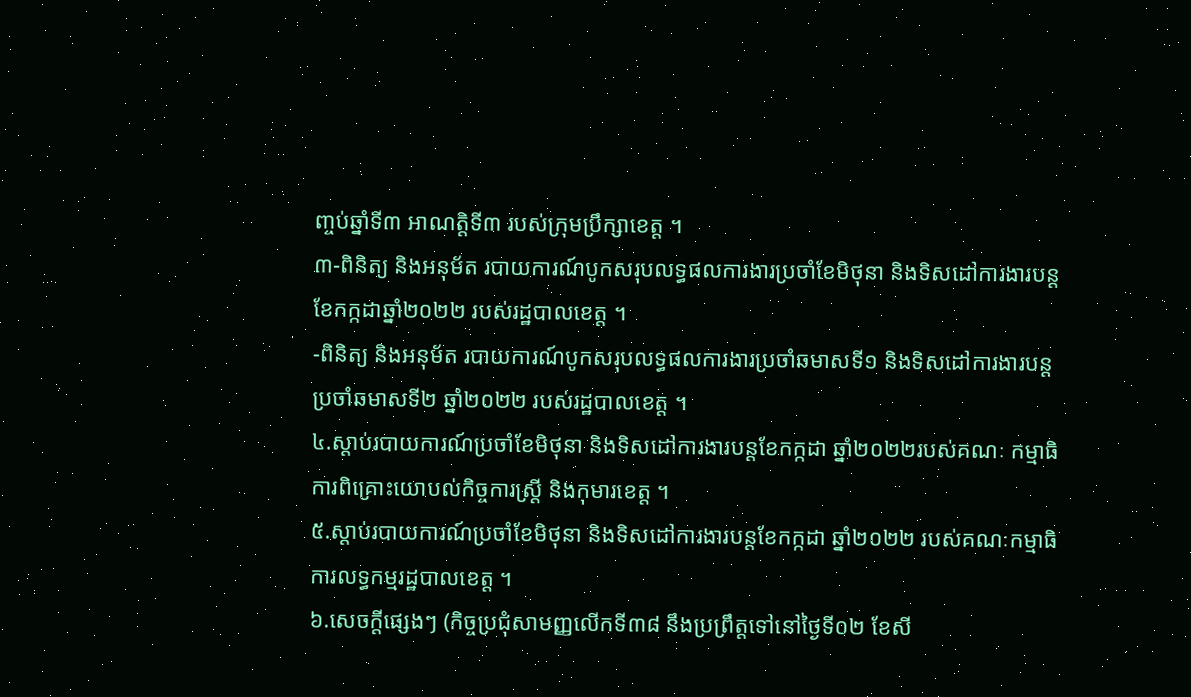ញ្ចប់ឆ្នាំទី៣ អាណត្តិទី៣ របស់ក្រុមប្រឹក្សាខេត្ត ។
៣-ពិនិត្យ និងអនុម័ត របាយការណ៍បូកសរុបលទ្ធផលការងារប្រចាំខែមិថុនា និងទិសដៅការងារបន្ត ខែកក្កដាឆ្នាំ២០២២ របស់រដ្ឋបាលខេត្ត ។
-ពិនិត្យ និងអនុម័ត របាយការណ៍បូកសរុបលទ្ធផលការងារប្រចាំឆមាសទី១ និងទិសដៅការងារបន្ត ប្រចាំឆមាសទី២ ឆ្នាំ២០២២ របស់រដ្ឋបាលខេត្ត ។
៤.ស្តាប់របាយការណ៍ប្រចាំខែមិថុនា និងទិសដៅការងារបន្តខែកក្កដា ឆ្នាំ២០២២របស់គណៈ កម្មាធិការពិគ្រោះយោបល់កិច្ចការស្រ្តី និងកុមារខេត្ត ។
៥.ស្តាប់របាយការណ៍ប្រចាំខែមិថុនា និងទិសដៅការងារបន្តខែកក្កដា ឆ្នាំ២០២២ របស់គណៈកម្មាធិ ការលទ្ធកម្មរដ្ឋបាលខេត្ត ។
៦.សេចក្តីផ្សេងៗ (កិច្ចប្រជុំសាមញ្ញលើកទី៣៨ នឹងប្រព្រឹត្តទៅនៅថ្ងៃទី០២ ខែសី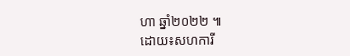ហា ឆ្នាំ២០២២ ៕
ដោយ៖សហការី